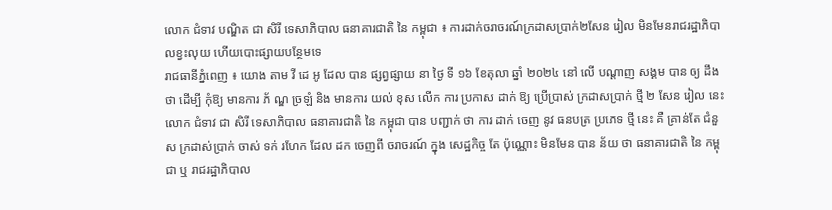លោក ជំទាវ បណ្ឌិត ជា សិរី ទេសាភិបាល ធនាគារជាតិ នៃ កម្ពុជា ៖ ការដាក់ចរាចរណ៍ក្រដាសប្រាក់២សែន រៀល មិនមែនរាជរដ្ឋាភិបាលខ្វះលុយ ហើយបោះផ្សាយបន្ថែមទេ
រាជធានីភ្នំពេញ ៖ យោង តាម វី ដេ អូ ដែល បាន ផ្សព្វផ្សាយ នា ថ្ងៃ ទី ១៦ ខែតុលា ឆ្នាំ ២០២៤ នៅ លើ បណ្តាញ សង្គម បាន ឲ្យ ដឹង ថា ដើម្បី កុំឱ្យ មានការ ភ័ ណ្ឌ ច្រឡំ និង មានការ យល់ ខុស លើក ការ ប្រកាស ដាក់ ឱ្យ ប្រើប្រាស់ ក្រដាសប្រាក់ ថ្មី ២ សែន រៀល នេះ លោក ជំទាវ ជា សិរី ទេសាភិបាល ធនាគារជាតិ នៃ កម្ពុជា បាន បញ្ជាក់ ថា ការ ដាក់ ចេញ នូវ ធនបត្រ ប្រភេទ ថ្មី នេះ គឺ គ្រាន់តែ ជំនួស ក្រដាស់ប្រាក់ ចាស់ ទក់ រហែក ដែល ដក ចេញពី ចរាចរណ៍ ក្នុង សេដ្ឋកិច្ច តែ ប៉ុណ្ណោះ មិនមែន បាន ន័យ ថា ធនាគារជាតិ នៃ កម្ពុជា ឬ រាជរដ្ឋាភិបាល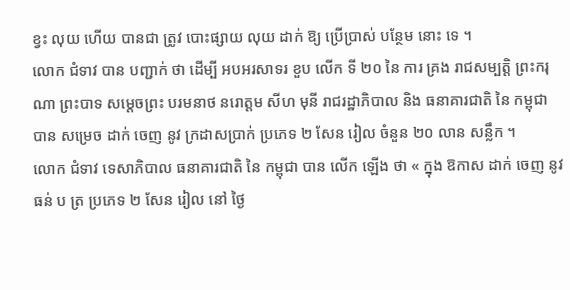ខ្វះ លុយ ហើយ បានជា ត្រូវ បោះផ្សាយ លុយ ដាក់ ឱ្យ ប្រើប្រាស់ បន្ថែម នោះ ទេ ។
លោក ជំទាវ បាន បញ្ជាក់ ថា ដើម្បី អបអរសាទរ ខួប លើក ទី ២០ នៃ ការ គ្រង រាជសម្បត្តិ ព្រះករុណា ព្រះបាទ សម្តេចព្រះ បរមនាថ នរោត្តម សីហ មុនី រាជរដ្ឋាភិបាល និង ធនាគារជាតិ នៃ កម្ពុជា បាន សម្រេច ដាក់ ចេញ នូវ ក្រដាសប្រាក់ ប្រភេទ ២ សែន រៀល ចំនួន ២០ លាន សន្លឹក ។
លោក ជំទាវ ទេសាភិបាល ធនាគារជាតិ នៃ កម្ពុជា បាន លើក ឡើង ថា « ក្នុង ឱកាស ដាក់ ចេញ នូវ ធន់ ប ត្រ ប្រភេទ ២ សែន រៀល នៅ ថ្ងៃ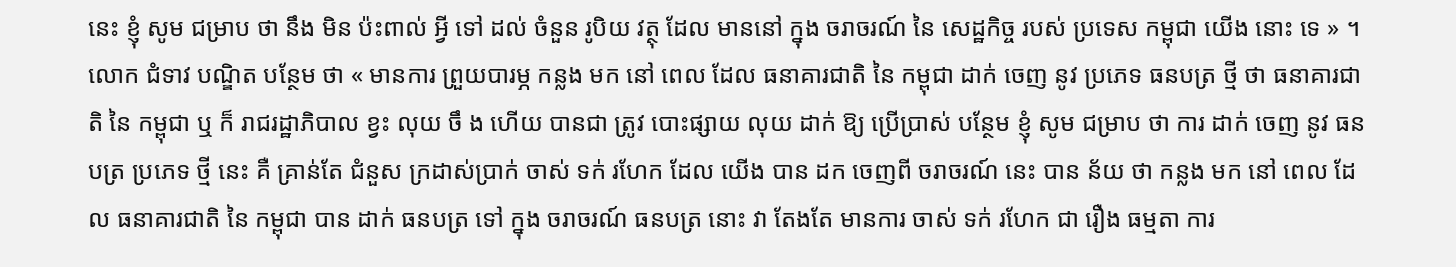នេះ ខ្ញុំ សូម ជម្រាប ថា នឹង មិន ប៉ះពាល់ អ្វី ទៅ ដល់ ចំនួន រូបិយ វត្ថុ ដែល មាននៅ ក្នុង ចរាចរណ៍ នៃ សេដ្ឋកិច្ច របស់ ប្រទេស កម្ពុជា យើង នោះ ទេ » ។ លោក ជំទាវ បណ្ឌិត បន្ថែម ថា « មានការ ព្រួយបារម្ភ កន្លង មក នៅ ពេល ដែល ធនាគារជាតិ នៃ កម្ពុជា ដាក់ ចេញ នូវ ប្រភេទ ធនបត្រ ថ្មី ថា ធនាគារជាតិ នៃ កម្ពុជា ឬ ក៏ រាជរដ្ឋាភិបាល ខ្វះ លុយ ចឹ ង ហើយ បានជា ត្រូវ បោះផ្សាយ លុយ ដាក់ ឱ្យ ប្រើប្រាស់ បន្ថែម ខ្ញុំ សូម ជម្រាប ថា ការ ដាក់ ចេញ នូវ ធនបត្រ ប្រភេទ ថ្មី នេះ គឺ គ្រាន់តែ ជំនួស ក្រដាស់ប្រាក់ ចាស់ ទក់ រហែក ដែល យើង បាន ដក ចេញពី ចរាចរណ៍ នេះ បាន ន័យ ថា កន្លង មក នៅ ពេល ដែល ធនាគារជាតិ នៃ កម្ពុជា បាន ដាក់ ធនបត្រ ទៅ ក្នុង ចរាចរណ៍ ធនបត្រ នោះ វា តែងតែ មានការ ចាស់ ទក់ រហែក ជា រឿង ធម្មតា ការ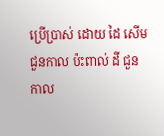ប្រើប្រាស់ ដោយ ដៃ សើម ជួនកាល ប៉ះពាល់ ដី ជួនកាល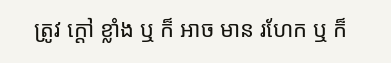ត្រូវ ក្តៅ ខ្លាំង ឬ ក៏ អាច មាន រហែក ឬ ក៏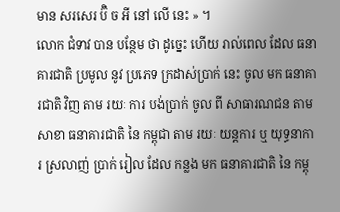មាន សរសេរ ប៊ិ ច អី នៅ លើ នេះ » ។
លោក ជំទាវ បាន បន្ថែម ថា ដូច្នេះ ហើយ រាល់ពេល ដែល ធនាគារជាតិ ប្រមូល នូវ ប្រភេទ ក្រដាស់ប្រាក់ នេះ ចូល មក ធនាគារជាតិ វិញ តាម រយៈ ការ បង់ប្រាក់ ចូល ពី សាធារណជន តាម សាខា ធនាគារជាតិ នៃ កម្ពុជា តាម រយៈ យន្តការ ឬ យុទ្ធនាការ ស្រលាញ់ ប្រាក់ រៀល ដែល កន្លង មក ធនាគារជាតិ នៃ កម្ពុ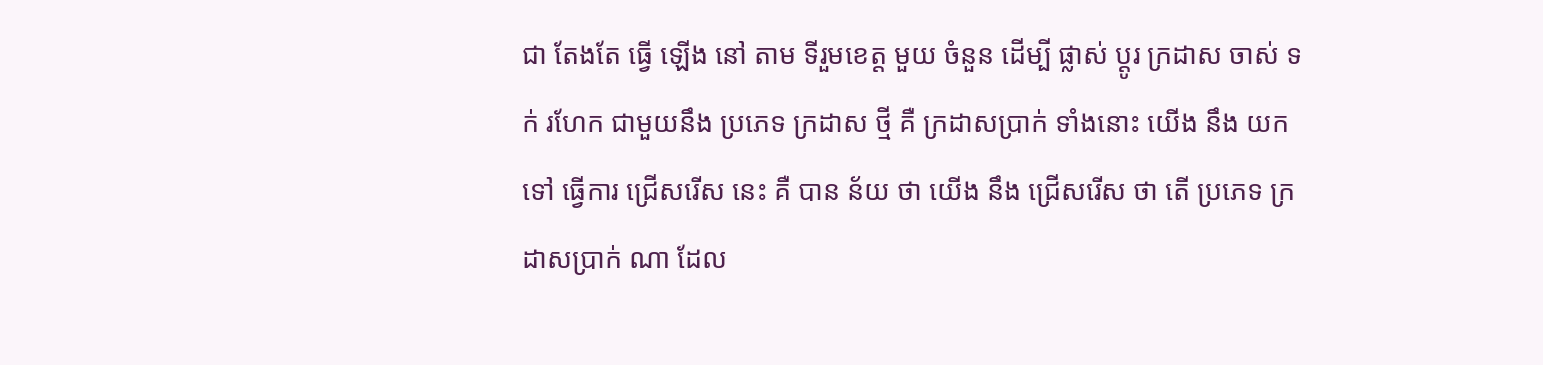ជា តែងតែ ធ្វើ ឡើង នៅ តាម ទីរួមខេត្ត មួយ ចំនួន ដើម្បី ផ្លាស់ ប្តូរ ក្រដាស ចាស់ ទក់ រហែក ជាមួយនឹង ប្រភេទ ក្រដាស ថ្មី គឺ ក្រដាសប្រាក់ ទាំងនោះ យើង នឹង យក ទៅ ធ្វើការ ជ្រើសរើស នេះ គឺ បាន ន័យ ថា យើង នឹង ជ្រើសរើស ថា តើ ប្រភេទ ក្រដាសប្រាក់ ណា ដែល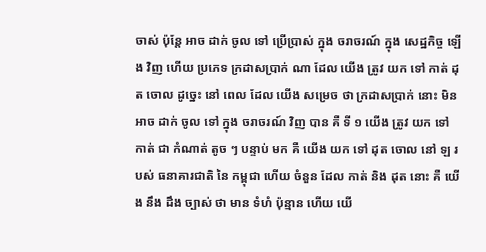ចាស់ ប៉ុន្តែ អាច ដាក់ ចូល ទៅ ប្រើប្រាស់ ក្នុង ចរាចរណ៍ ក្នុង សេដ្ឋកិច្ច ឡើង វិញ ហើយ ប្រភេទ ក្រដាសប្រាក់ ណា ដែល យើង ត្រូវ យក ទៅ កាត់ ដុត ចោល ដូច្នេះ នៅ ពេល ដែល យើង សម្រេច ថា ក្រដាសប្រាក់ នោះ មិន អាច ដាក់ ចូល ទៅ ក្នុង ចរាចរណ៍ វិញ បាន គឺ ទី ១ យើង ត្រូវ យក ទៅ កាត់ ជា កំណាត់ តូច ៗ បន្ទាប់ មក គឺ យើង យក ទៅ ដុត ចោល នៅ ឡ របស់ ធនាគារជាតិ នៃ កម្ពុជា ហើយ ចំនួន ដែល កាត់ និង ដុត នោះ គឺ យើង នឹង ដឹង ច្បាស់ ថា មាន ទំហំ ប៉ុន្មាន ហើយ យើ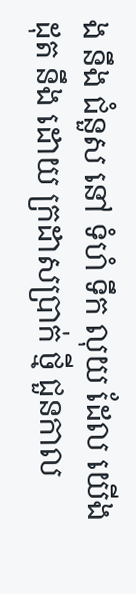ង នឹង ជំនួស នៅ ទំហំ ទឹក លុយ ដែល យើង ដុត នឹង ដោយ ក្រដាសប្រាក់ ថ្មី ជួនកាល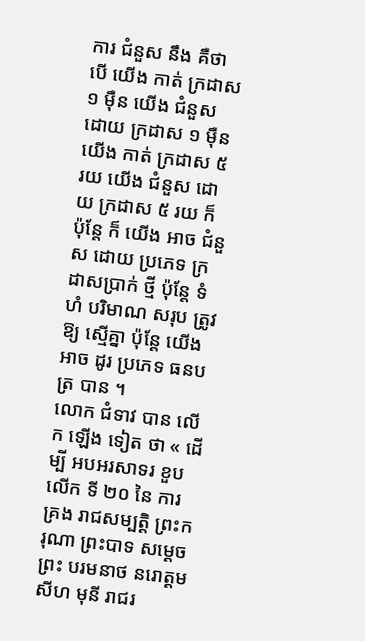ការ ជំនួស នឹង គឺថា បើ យើង កាត់ ក្រដាស ១ ម៉ឺន យើង ជំនួស ដោយ ក្រដាស ១ ម៉ឺន យើង កាត់ ក្រដាស ៥ រយ យើង ជំនួស ដោយ ក្រដាស ៥ រយ ក៏ ប៉ុន្តែ ក៏ យើង អាច ជំនួស ដោយ ប្រភេទ ក្រដាសប្រាក់ ថ្មី ប៉ុន្តែ ទំហំ បរិមាណ សរុប ត្រូវ ឱ្យ ស្មើគ្នា ប៉ុន្តែ យើង អាច ដូរ ប្រភេទ ធនបត្រ បាន ។
លោក ជំទាវ បាន លើក ឡើង ទៀត ថា « ដើម្បី អបអរសាទរ ខួប លើក ទី ២០ នៃ ការ គ្រង រាជសម្បត្តិ ព្រះករុណា ព្រះបាទ សម្តេចព្រះ បរមនាថ នរោត្តម សីហ មុនី រាជរ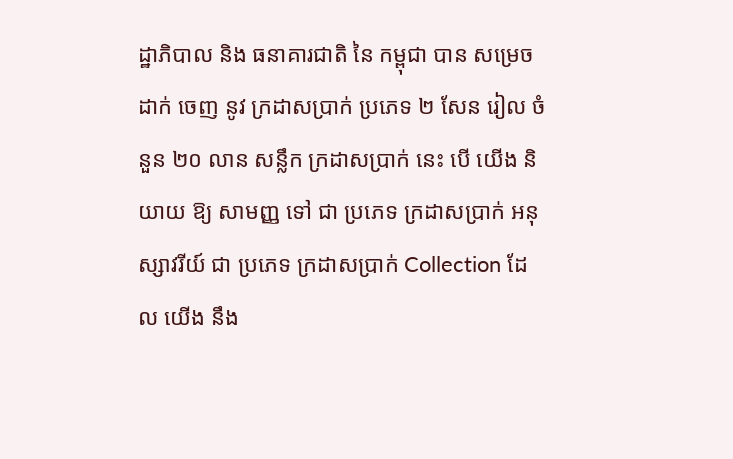ដ្ឋាភិបាល និង ធនាគារជាតិ នៃ កម្ពុជា បាន សម្រេច ដាក់ ចេញ នូវ ក្រដាសប្រាក់ ប្រភេទ ២ សែន រៀល ចំនួន ២០ លាន សន្លឹក ក្រដាសប្រាក់ នេះ បើ យើង និយាយ ឱ្យ សាមញ្ញ ទៅ ជា ប្រភេទ ក្រដាសប្រាក់ អនុស្សាវរីយ៍ ជា ប្រភេទ ក្រដាសប្រាក់ Collection ដែល យើង នឹង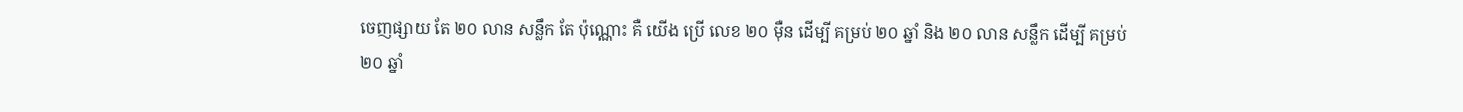ចេញផ្សាយ តែ ២០ លាន សន្លឹក តែ ប៉ុណ្ណោះ គឺ យើង ប្រើ លេខ ២០ ម៉ឺន ដើម្បី គម្រប់ ២០ ឆ្នាំ និង ២០ លាន សន្លឹក ដើម្បី គម្រប់ ២០ ឆ្នាំ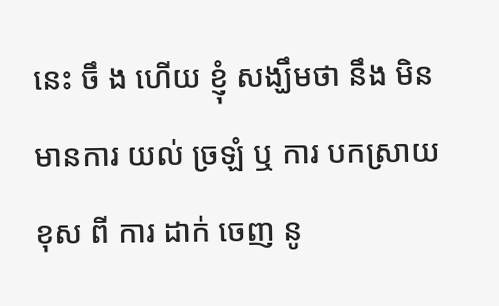នេះ ចឹ ង ហើយ ខ្ញុំ សង្ឃឹមថា នឹង មិន មានការ យល់ ច្រឡំ ឬ ការ បកស្រាយ ខុស ពី ការ ដាក់ ចេញ នូ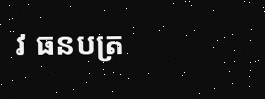វ ធនបត្រ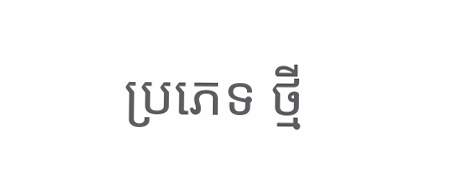ប្រភេទ ថ្មី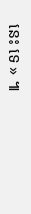នេះ ទេ » ៕